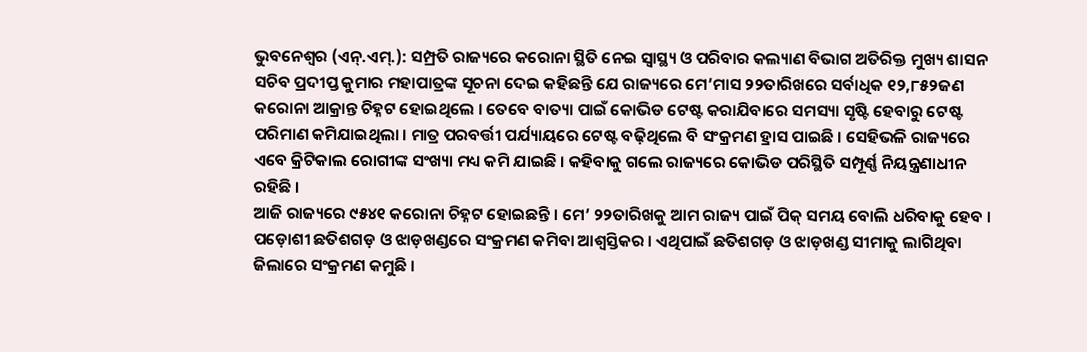ଭୁବନେଶ୍ୱର (ଏନ୍.ଏମ୍.): ସମ୍ପ୍ରତି ରାଜ୍ୟରେ କରୋନା ସ୍ଥିତି ନେଇ ସ୍ୱାସ୍ଥ୍ୟ ଓ ପରିବାର କଲ୍ୟାଣ ବିଭାଗ ଅତିରିକ୍ତ ମୁଖ୍ୟ ଶାସନ ସଚିବ ପ୍ରଦୀପ୍ତ କୁମାର ମହାପାତ୍ରଙ୍କ ସୂଚନା ଦେଇ କହିଛନ୍ତି ଯେ ରାଜ୍ୟରେ ମେ’ମାସ ୨୨ତାରିଖରେ ସର୍ବାଧିକ ୧୨,୮୫୨ଜଣ କରୋନା ଆକ୍ରାନ୍ତ ଚିହ୍ନଟ ହୋଇଥିଲେ । ତେବେ ବାତ୍ୟା ପାଇଁ କୋଭିଡ ଟେଷ୍ଟ କରାଯିବାରେ ସମସ୍ୟା ସୃଷ୍ଟି ହେବାରୁ ଟେଷ୍ଟ ପରିମାଣ କମିଯାଇଥିଲା । ମାତ୍ର ପରବର୍ତ୍ତୀ ପର୍ଯ୍ୟାୟରେ ଟେଷ୍ଟ ବଢ଼ିଥିଲେ ବି ସଂକ୍ରମଣ ହ୍ରାସ ପାଇଛି । ସେହିଭଳି ରାଜ୍ୟରେ ଏବେ କ୍ରିଟିକାଲ ରୋଗୀଙ୍କ ସଂଖ୍ୟା ମଧ୍ୟ କମି ଯାଇଛି । କହିବାକୁ ଗଲେ ରାଜ୍ୟରେ କୋଭିଡ ପରିସ୍ଥିତି ସମ୍ପୂର୍ଣ୍ଣ ନିୟନ୍ତ୍ରଣାଧୀନ ରହିଛି ।
ଆଜି ରାଜ୍ୟରେ ୯୫୪୧ କରୋନା ଚିହ୍ନଟ ହୋଇଛନ୍ତି । ମେ’ ୨୨ତାରିଖକୁ ଆମ ରାଜ୍ୟ ପାଇଁ ପିକ୍ ସମୟ ବୋଲି ଧରିବାକୁ ହେବ । ପଡ଼ୋଶୀ ଛତିଶଗଡ଼ ଓ ଝାଡ଼ଖଣ୍ଡରେ ସଂକ୍ରମଣ କମିବା ଆଶ୍ୱସ୍ତିକର । ଏଥିପାଇଁ ଛତିଶଗଡ଼ ଓ ଝାଡ଼ଖଣ୍ଡ ସୀମାକୁ ଲାଗିଥିବା ଜିଲାରେ ସଂକ୍ରମଣ କମୁଛି ।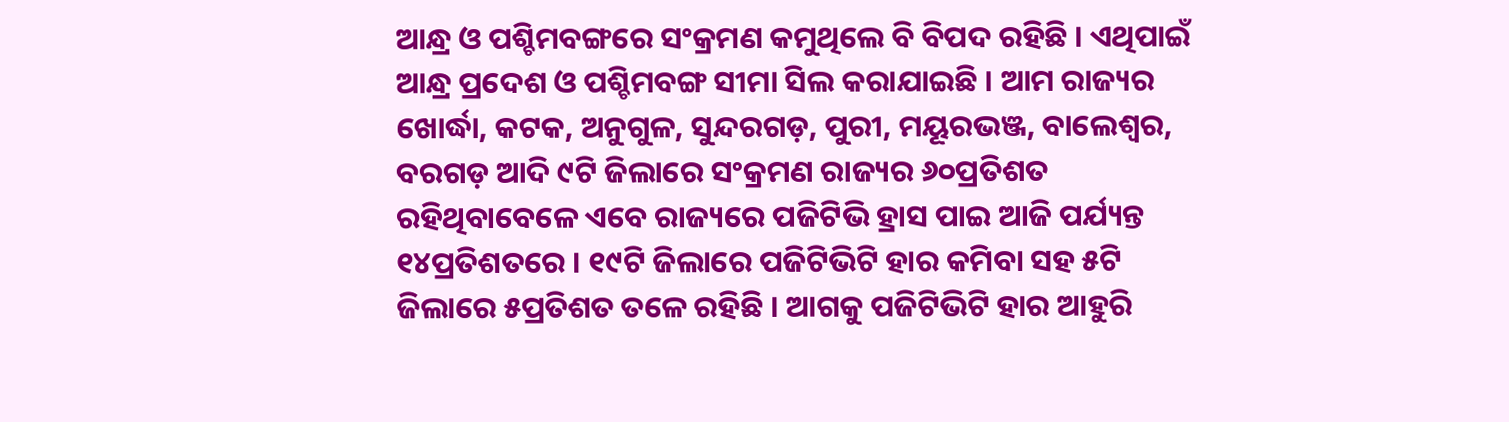ଆନ୍ଧ୍ର ଓ ପଶ୍ଚିମବଙ୍ଗରେ ସଂକ୍ରମଣ କମୁଥିଲେ ବି ବିପଦ ରହିଛି । ଏଥିପାଇଁ ଆନ୍ଧ୍ର ପ୍ରଦେଶ ଓ ପଶ୍ଚିମବଙ୍ଗ ସୀମା ସିଲ କରାଯାଇଛି । ଆମ ରାଜ୍ୟର ଖୋର୍ଦ୍ଧା, କଟକ, ଅନୁଗୁଳ, ସୁନ୍ଦରଗଡ଼, ପୁରୀ, ମୟୂରଭଞ୍ଜ, ବାଲେଶ୍ୱର, ବରଗଡ଼ ଆଦି ୯ଟି ଜିଲାରେ ସଂକ୍ରମଣ ରାଜ୍ୟର ୬୦ପ୍ରତିଶତ ରହିଥିବାବେଳେ ଏବେ ରାଜ୍ୟରେ ପଜିଟିଭି ହ୍ରାସ ପାଇ ଆଜି ପର୍ଯ୍ୟନ୍ତ ୧୪ପ୍ରତିଶତରେ । ୧୯ଟି ଜିଲାରେ ପଜିଟିଭିଟି ହାର କମିବା ସହ ୫ଟି ଜିଲାରେ ୫ପ୍ରତିଶତ ତଳେ ରହିଛି । ଆଗକୁ ପଜିଟିଭିଟି ହାର ଆହୁରି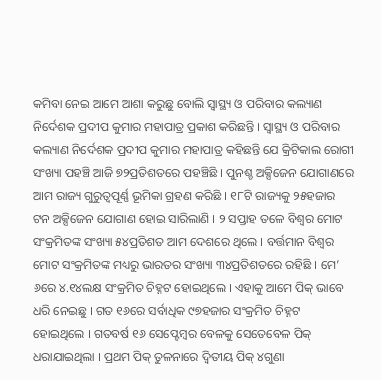କମିବା ନେଇ ଆମେ ଆଶା କରୁଛୁ ବୋଲି ସ୍ୱାସ୍ଥ୍ୟ ଓ ପରିବାର କଲ୍ୟାଣ ନିର୍ଦେଶକ ପ୍ରଦୀପ କୁମାର ମହାପାତ୍ର ପ୍ରକାଶ କରିଛନ୍ତି । ସ୍ୱାସ୍ଥ୍ୟ ଓ ପରିବାର କଲ୍ୟାଣ ନିର୍ଦେଶକ ପ୍ରଦୀପ କୁମାର ମହାପାତ୍ର କହିଛନ୍ତି ଯେ କ୍ରିଟିକାଲ ରୋଗୀ ସଂଖ୍ୟା ପହଞ୍ଚି ଆଜି ୭୨ପ୍ରତିଶତରେ ପହଞ୍ଚିଛି । ପୁନଶ୍ଚ ଅକ୍ସିଜେନ ଯୋଗାଣରେ ଆମ ରାଜ୍ୟ ଗୁରୁତ୍ୱପୂର୍ଣ୍ଣ ଭୂମିକା ଗ୍ରହଣ କରିଛି । ୧୮ଟି ରାଜ୍ୟକୁ ୨୫ହଜାର ଟନ ଅକ୍ସିଜେନ ଯୋଗାଣ ହୋଇ ସାରିଲାଣି । ୨ ସପ୍ତାହ ତଳେ ବିଶ୍ୱର ମୋଟ ସଂକ୍ରମିତଙ୍କ ସଂଖ୍ୟା ୫୪ପ୍ରତିଶତ ଆମ ଦେଶରେ ଥିଲେ । ବର୍ତ୍ତମାନ ବିଶ୍ୱର ମୋଟ ସଂକ୍ରମିତଙ୍କ ମଧ୍ୟରୁ ଭାରତର ସଂଖ୍ୟା ୩୪ପ୍ରତିଶତରେ ରହିଛି । ମେ’ ୬ରେ ୪.୧୪ଲକ୍ଷ ସଂକ୍ରମିତ ଚିହ୍ନଟ ହୋଇଥିଲେ । ଏହାକୁ ଆମେ ପିକ୍ ଭାବେ ଧରି ନେଇଛୁ । ଗତ ୧୬ରେ ସର୍ବାଧିକ ୯୭ହଜାର ସଂକ୍ରମିତ ଚିହ୍ନଟ ହୋଇଥିଲେ । ଗତବର୍ଷ ୧୬ ସେପ୍ଟେମ୍ବର ବେଳକୁ ସେତେବେଳ ପିକ୍ ଧରାଯାଇଥିଲା । ପ୍ରଥମ ପିକ୍ ତୁଳନାରେ ଦ୍ୱିତୀୟ ପିକ୍ ୪ଗୁଣା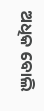ଅଧିକ ବୋଲି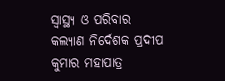ସ୍ୱାସ୍ଥ୍ୟ ଓ ପରିବାର କଲ୍ୟାଣ ନିର୍ଦେଶକ ପ୍ରଦୀପ କୁମାର ମହାପାତ୍ର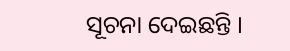ସୂଚନା ଦେଇଛନ୍ତି ।